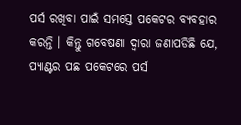ପର୍ସ ରଖିବା ପାଇଁ ସମସ୍ତେ ପକେଟର ବ୍ୟବହାର କରନ୍ତି । କିନ୍ତୁ ଗବେଷଣା ଦ୍ୱାରା ଜଣାପଡିଛି ଯେ, ପ୍ୟାଣ୍ଟର ପଛ ପକେଟରେ ପର୍ସ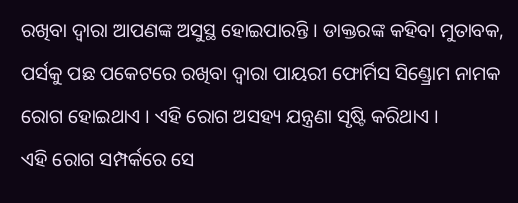ରଖିବା ଦ୍ୱାରା ଆପଣଙ୍କ ଅସୁସ୍ଥ ହୋଇପାରନ୍ତି । ଡାକ୍ତରଙ୍କ କହିବା ମୁତାବକ, ପର୍ସକୁ ପଛ ପକେଟରେ ରଖିବା ଦ୍ୱାରା ପାୟରୀ ଫୋର୍ମିସ ସିଣ୍ଡ୍ରୋମ ନାମକ ରୋଗ ହୋଇଥାଏ । ଏହି ରୋଗ ଅସହ୍ୟ ଯନ୍ତ୍ରଣା ସୃଷ୍ଟି କରିଥାଏ ।
ଏହି ରୋଗ ସମ୍ପର୍କରେ ସେ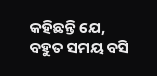କହିଛନ୍ତି ଯେ, ବହୁତ ସମୟ ବସି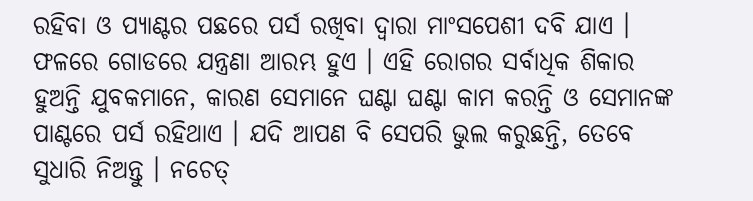ରହିବା ଓ ପ୍ୟାଣ୍ଟର ପଛରେ ପର୍ସ ରଖିବା ଦ୍ୱାରା ମାଂସପେଶୀ ଦବି ଯାଏ । ଫଳରେ ଗୋଡରେ ଯନ୍ତ୍ରଣା ଆରମ୍ଭ ହୁଏ । ଏହି ରୋଗର ସର୍ବାଧିକ ଶିକାର ହୁଅନ୍ତି ଯୁବକମାନେ, କାରଣ ସେମାନେ ଘଣ୍ଟା ଘଣ୍ଟା କାମ କରନ୍ତି ଓ ସେମାନଙ୍କ ପାଣ୍ଟରେ ପର୍ସ ରହିଥାଏ । ଯଦି ଆପଣ ବି ସେପରି ଭୁଲ କରୁଛନ୍ତି, ତେବେ ସୁଧାରି ନିଅନ୍ତୁ । ନଚେତ୍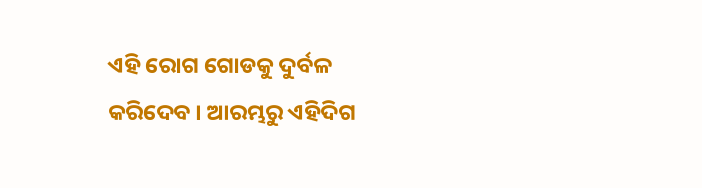ଏହି ରୋଗ ଗୋଡକୁ ଦୁର୍ବଳ କରିଦେବ । ଆରମ୍ଭରୁ ଏହିଦିଗ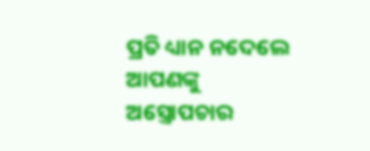ପ୍ରତି ଧ୍ୟାନ ନଦେଲେ ଆପଣଙ୍କୁ ଅସ୍ତ୍ରୋପଚାର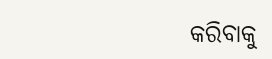କରିବାକୁ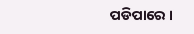ପଡିପାରେ ।